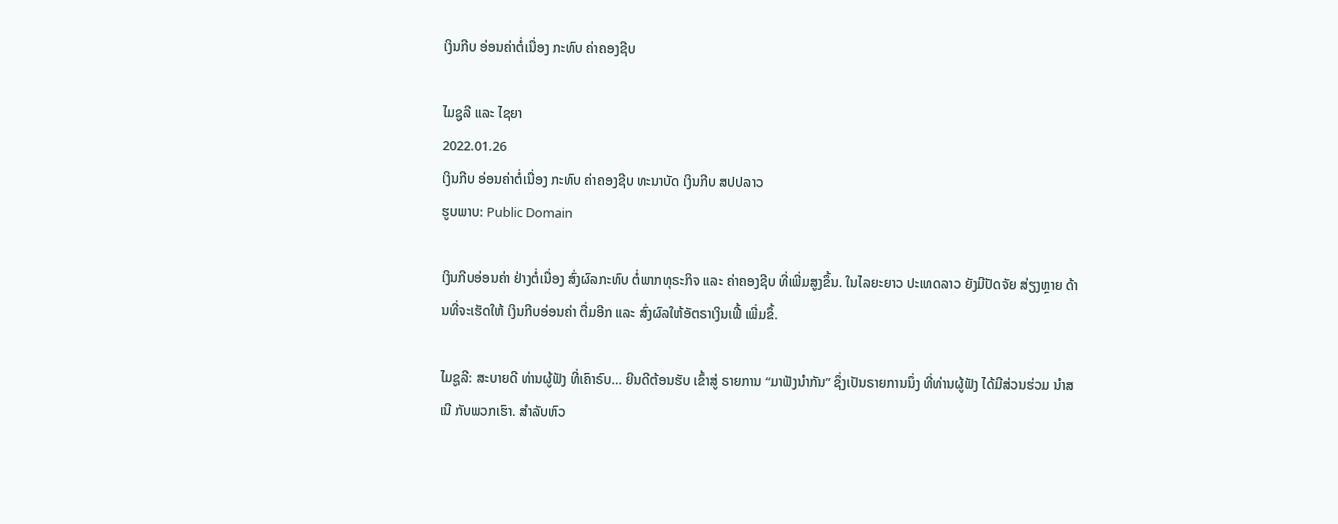ເງິນກີບ ອ່ອນຄ່າຕໍ່ເນື່ອງ ກະທົບ ຄ່າຄອງຊີບ

ໄມຊູລີ ແລະ ໄຊຍາ
2022.01.26
ເງິນກີບ ອ່ອນຄ່າຕໍ່ເນື່ອງ ກະທົບ ຄ່າຄອງຊີບ ທະນາບັດ ເງິນກີບ ສປປລາວ
ຮູບພາບ: Public Domain

ເງິນກີບອ່ອນຄ່າ ຢ່າງຕໍ່ເນື່ອງ ສົ່ງຜົລກະທົບ ຕໍ່ພາກທຸຣະກິຈ ແລະ ຄ່າຄອງຊີບ ທີ່ເພີ່ມສູງຂຶ້ນ. ໃນໄລຍະຍາວ ປະເທດລາວ ຍັງມີປັດຈັຍ ສ່ຽງຫຼາຍ ດ້ານທີ່ຈະເຮັດໃຫ້ ເງິນກີບອ່ອນຄ່າ ຕື່ມອີກ ແລະ ສົ່ງຜົລໃຫ້ອັຕຣາເງິນເຟີ້ ເພີ່ມຂຶ້.

ໄມຊູລີ: ສະບາຍດີ ທ່ານຜູ້ຟັງ ທີ່ເຄົາຣົບ… ຍີນດີຕ້ອນຮັບ ເຂົ້າສູ່ ຣາຍການ “ມາຟັງນຳກັນ” ຊຶ່ງເປັນຣາຍການນຶ່ງ ທີ່ທ່ານຜູ້ຟັງ ໄດ້ມີສ່ວນຮ່ວມ ນຳສເນີ ກັບພວກເຮົາ. ສຳລັບຫົວ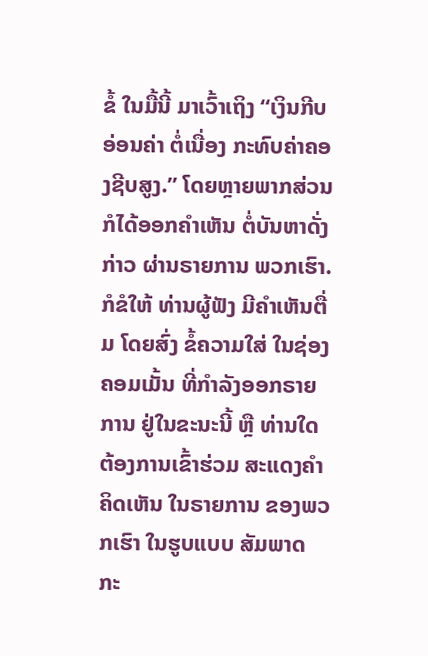ຂໍ້ ໃນມື້ນີ້ ມາເວົ້າເຖິງ “ເງິນກີບອ່ອນຄ່າ ຕໍ່ເນື່ອງ ກະທົບຄ່າຄອງຊີບສູງ.” ໂດຍຫຼາຍພາກສ່ວນ ກໍໄດ້ອອກຄຳເຫັນ ຕໍ່ບັນຫາດັ່ງກ່າວ ຜ່ານຣາຍການ ພວກເຮົາ. ກໍຂໍໃຫ້ ທ່ານຜູ້ຟັງ ມີຄຳເຫັນຕື່ມ ໂດຍສົ່ງ ຂໍ້ຄວາມໃສ່ ໃນຊ່ອງຄອມເມັ້ນ ທີ່ກຳລັງອອກຣາຍການ ຢູ່ໃນຂະນະນີ້ ຫຼື ທ່ານໃດ ຕ້ອງການເຂົ້າຮ່ວມ ສະແດງຄຳຄິດເຫັນ ໃນຣາຍການ ຂອງພວກເຮົາ ໃນຮູບແບບ ສັມພາດ ກະ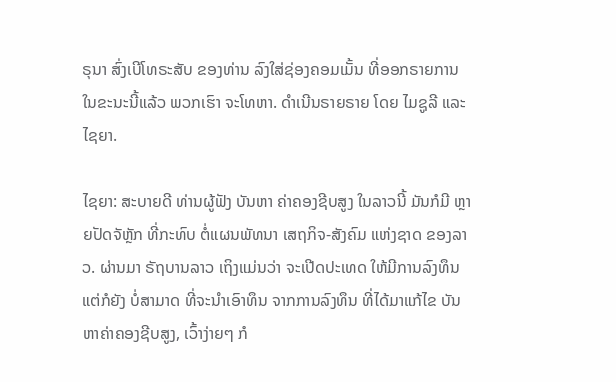ຣຸນາ ສົ່ງເບີໂທຣະສັບ ຂອງທ່ານ ລົງໃສ່ຊ່ອງຄອມເມັ້ນ ທີ່ອອກຣາຍການ ໃນຂະນະນີ້ແລ້ວ ພວກເຮົາ ຈະໂທຫາ. ດຳເນີນຣາຍຣາຍ ໂດຍ ໄມຊູລີ ແລະ ໄຊຍາ.

ໄຊຍາ: ສະບາຍດີ ທ່ານຜູ້ຟັງ ບັນຫາ ຄ່າຄອງຊີບສູງ ໃນລາວນີ້ ມັນກໍມີ ຫຼາຍປັດຈັຫຼັກ ທີ່ກະທົບ ຕໍ່ແຜນພັທນາ ເສຖກິຈ-ສັງຄົມ ແຫ່ງຊາດ ຂອງລາວ. ຜ່ານມາ ຣັຖບານລາວ ເຖິງແມ່ນວ່າ ຈະເປີດປະເທດ ໃຫ້ມີການລົງທຶນ ແຕ່ກໍຍັງ ບໍ່ສາມາດ ທີ່ຈະນຳເອົາທຶນ ຈາກການລົງທຶນ ທີ່ໄດ້ມາແກ້ໄຂ ບັນຫາຄ່າຄອງຊີບສູງ, ເວົ້າງ່າຍໆ ກໍ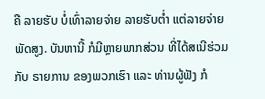ຄື ລາຍຮັບ ບໍ່ເທົ່າລາຍຈ່າຍ ລາຍຮັບຕໍ່າ ແຕ່ລາຍຈ່າຍ ພັດສູງ. ບັນຫານີ້ ກໍມີຫຼາຍພາກສ່ວນ ທີ່ໄດ້ສເນີຮ່ວມກັບ ຣາຍການ ຂອງພວກເຮົາ ແລະ ທ່ານຜູ້ຟັງ ກໍ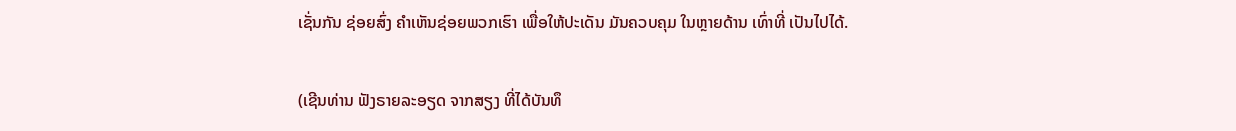ເຊັ່ນກັນ ຊ່ອຍສົ່ງ ຄຳເຫັນຊ່ອຍພວກເຮົາ ເພື່ອໃຫ້ປະເດັນ ມັນຄວບຄຸມ ໃນຫຼາຍດ້ານ ເທົ່າທີ່ ເປັນໄປໄດ້.

(ເຊີນທ່ານ ຟັງຣາຍລະອຽດ ຈາກສຽງ ທີ່ໄດ້ບັນທຶ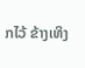ກໄວ້ ຂ້າງເທິງ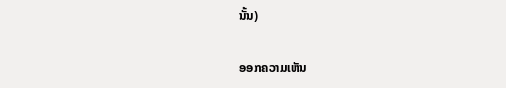ນັ້ນ)

ອອກຄວາມເຫັນ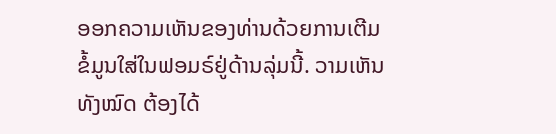ອອກຄວາມເຫັນຂອງທ່ານດ້ວຍການເຕີມຂໍ້ມູນໃສ່ໃນຟອມຣ໌ຢູ່ດ້ານລຸ່ມນີ້. ວາມເຫັນທັງໝົດ ຕ້ອງໄດ້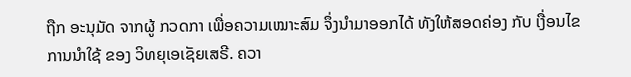ຖືກ ອະນຸມັດ ຈາກຜູ້ ກວດກາ ເພື່ອຄວາມເໝາະສົມ ຈຶ່ງນໍາມາອອກໄດ້ ທັງໃຫ້ສອດຄ່ອງ ກັບ ເງື່ອນໄຂ ການນຳໃຊ້ ຂອງ ວິທຍຸເອເຊັຍເສຣີ. ຄວາ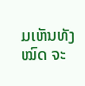ມເຫັນທັງໝົດ ຈະ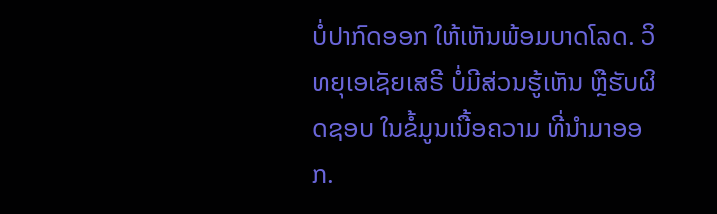ບໍ່ປາກົດອອກ ໃຫ້ເຫັນພ້ອມບາດໂລດ. ວິທຍຸເອເຊັຍເສຣີ ບໍ່ມີສ່ວນຮູ້ເຫັນ ຫຼືຮັບຜິດຊອບ ໃນຂໍ້ມູນເນື້ອຄວາມ ທີ່ນໍາມາອອກ.